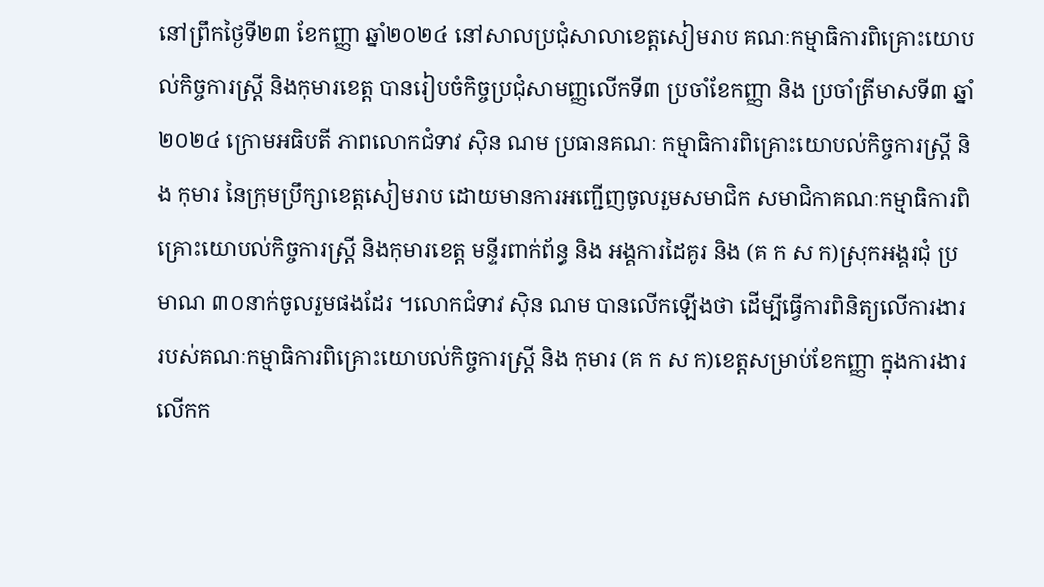នៅព្រឹកថ្ងៃទី២៣ ខែកញ្ញា ឆ្នាំ២០២៤ នៅសាលប្រជុំសាលាខេត្តសៀមរាប គណៈកម្មាធិការពិគ្រោះយោបល់កិច្ចការស្ត្រី និងកុមារខេត្ត បានរៀបចំកិច្ចប្រជុំសាមញ្ញលើកទី៣ ប្រចាំខែកញ្ញា និង ប្រចាំត្រីមាសទី៣ ឆ្នាំ២០២៤ ក្រោមអធិបតី ភាពលោកជំទាវ ស៊ិន ណម ប្រធានគណៈ កម្មាធិការពិគ្រោះយោបល់កិច្ចការស្រ្តី និង កុមារ នៃក្រុមប្រឹក្សាខេត្តសៀមរាប ដោយមានការអញ្ជើញចូលរួមសមាជិក សមាជិកាគណៈកម្មាធិការពិគ្រោះយោបល់កិច្ចការស្ត្រី និងកុមារខេត្ត មន្ទីរពាក់ព័ន្ធ និង អង្គការដៃគូរ និង (គ ក ស ក)ស្រុកអង្គរជុំ ប្រមាណ ៣០នាក់ចូលរួមផងដែរ ។លោកជំទាវ ស៊ិន ណម បានលើកឡើងថា ដើម្បីធ្វើការពិនិត្យលើការងារ របស់គណៈកម្មាធិការពិគ្រោះយោបល់កិច្ចការស្រ្តី និង កុមារ (គ ក ស ក)ខេត្តសម្រាប់ខែកញ្ញា ក្នុងការងារលើកក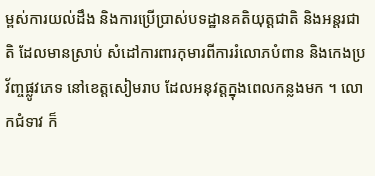ម្ពស់ការយល់ដឹង និងការប្រើប្រាស់បទដ្ឋានគតិយុត្តជាតិ និងអន្តរជាតិ ដែលមានស្រាប់ សំដៅការពារកុមារពីការរំលោភបំពាន និងកេងប្រវ័ញ្ចផ្លូវភេទ នៅខេត្តសៀមរាប ដែលអនុវត្តក្នុងពេលកន្លងមក ។ លោកជំទាវ ក៏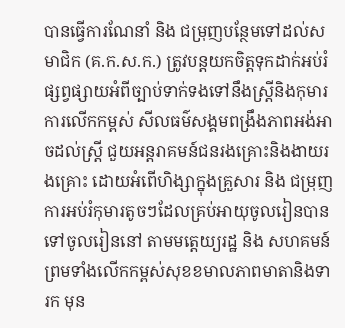បានធ្វើការណែនាំ និង ជម្រុញបន្ថែមទៅដល់សមាជិក (គ.ក.ស.ក.) ត្រូវបន្តយកចិត្តទុកដាក់អប់រំ ផ្សព្វផ្សាយអំពីច្បាប់ទាក់ទងទៅនឹងស្ត្រីនិងកុមារ ការលើកកម្ពស់ សីលធម៌សង្គមពង្រឹងភាពអង់អាចដល់ស្ត្រី ជួយអន្តរាគមន៍ជនរងគ្រោះនិងងាយរងគ្រោះ ដោយអំពើហិង្សាក្នុងគ្រួសារ និង ជម្រុញការអប់រំកុមារតូចៗដែលគ្រប់អាយុចូលរៀនបានទៅចូលរៀននៅ តាមមត្តេយ្យរដ្ឋ និង សហគមន៍ ព្រមទាំងលើកកម្ពស់សុខខមាលភាពមាតានិងទារក មុន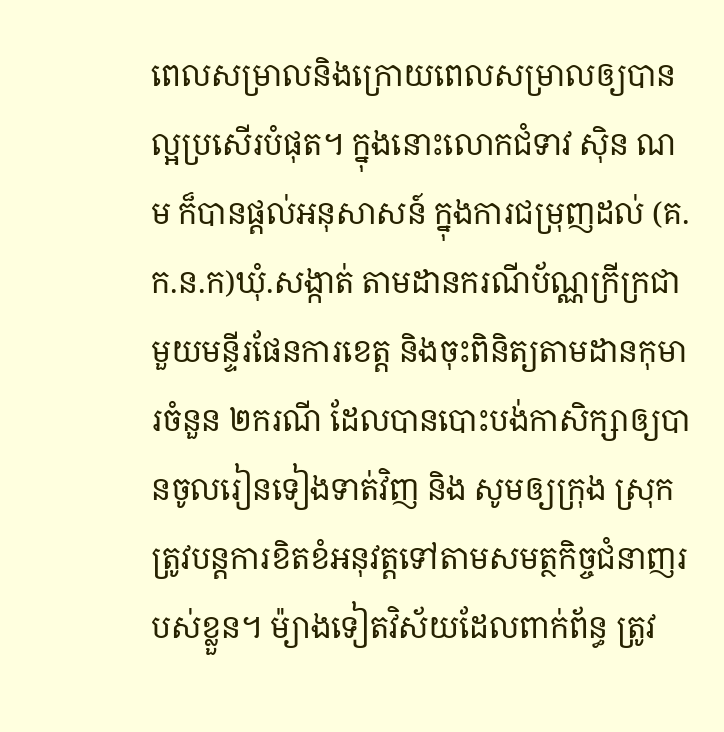ពេលសម្រាលនិងក្រោយពេលសម្រាលឲ្យបានល្អប្រសើរបំផុត។ ក្នុងនោះលោកជំទាវ ស៊ិន ណម ក៏បានផ្តល់អនុសាសន៍ ក្នុងការជម្រុញដល់ (គ.ក.ន.ក)ឃុំ.សង្កាត់ តាមដានករណីប័ណ្ណក្រីក្រជាមួយមន្ទីរផែនការខេត្ត និងចុះពិនិត្យតាមដានកុមារចំនួន ២ករណី ដែលបានបោះបង់កាសិក្សាឲ្យបានចូលរៀនទៀងទាត់វិញ និង សូមឲ្យក្រុង ស្រុកត្រូវបន្តការខិតខំអនុវត្តទៅតាមសមត្ថកិច្ចជំនាញរបស់ខ្លួន។ ម៉្យាងទៀតវិស័យដែលពាក់ព័ន្ធ ត្រូវ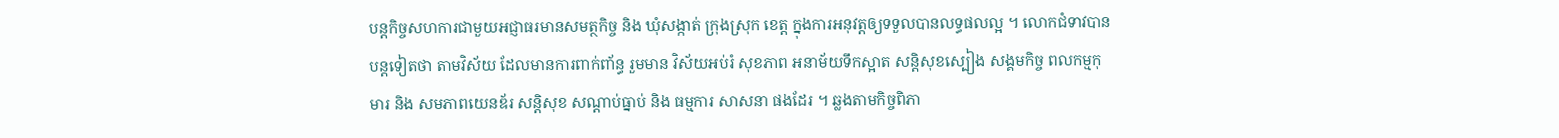បន្តកិច្ចសហការជាមួយអជ្ញាធរមានសមត្ថកិច្ច និង ឃុំសង្កាត់ ក្រុងស្រុក ខេត្ត ក្នុងការអនុវត្តឲ្យទទួលបានលទ្ធផលល្អ ។ លោកជំទាវបានបន្តទៀតថា តាមវិស័យ ដែលមានការពាក់ពា័ន្ធ រួមមាន វិស័យអប់រំ សុខភាព អនាម័យទឹកស្អាត សន្តិសុខស្បៀង សង្គមកិច្ច ពលកម្មកុមារ និង សមភាពយេនឌ័រ សន្តិសុខ សណ្តាប់ធ្នាប់ និង ធម្មការ សាសនា ផងដែរ ។ ឆ្លងតាមកិច្ចពិភា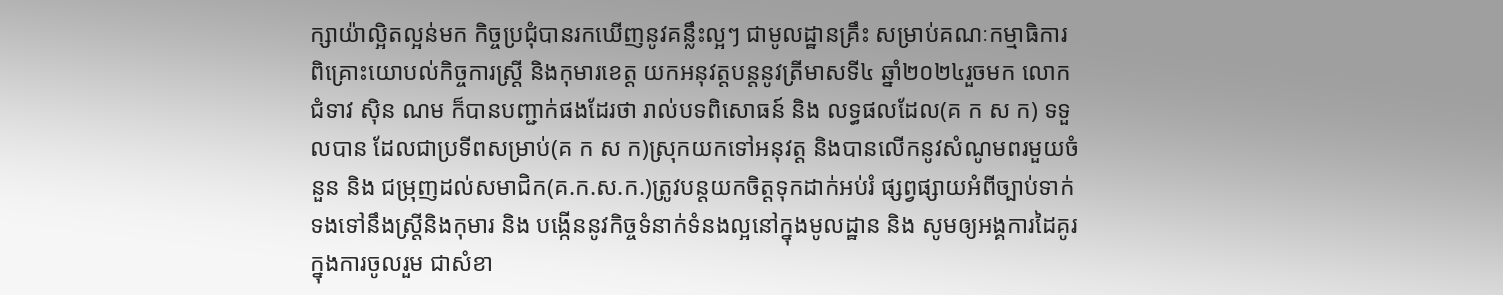ក្សាយ៉ាល្អិតល្អន់មក កិច្ចប្រជុំបានរកឃើញនូវគន្លឹះល្អៗ ជាមូលដ្ឋានគ្រឹះ សម្រាប់គណៈកម្មាធិការ ពិគ្រោះយោបល់កិច្ចការស្ត្រី និងកុមារខេត្ត យកអនុវត្តបន្តនូវត្រីមាសទី៤ ឆ្នាំ២០២៤រួចមក លោកជំទាវ ស៊ិន ណម ក៏បានបញ្ជាក់ផងដែរថា រាល់បទពិសោធន៍ និង លទ្ធផលដែល(គ ក ស ក) ទទួលបាន ដែលជាប្រទីពសម្រាប់(គ ក ស ក)ស្រុកយកទៅអនុវត្ត និងបានលើកនូវសំណូមពរមួយចំនួន និង ជម្រុញដល់សមាជិក(គ.ក.ស.ក.)ត្រូវបន្តយកចិត្តទុកដាក់អប់រំ ផ្សព្វផ្សាយអំពីច្បាប់ទាក់ទងទៅនឹងស្ត្រីនិងកុមារ និង បង្កើននូវកិច្ចទំនាក់ទំនងល្អនៅក្នុងមូលដ្ឋាន និង សូមឲ្យអង្គការដៃគូរ ក្នុងការចូលរួម ជាសំខា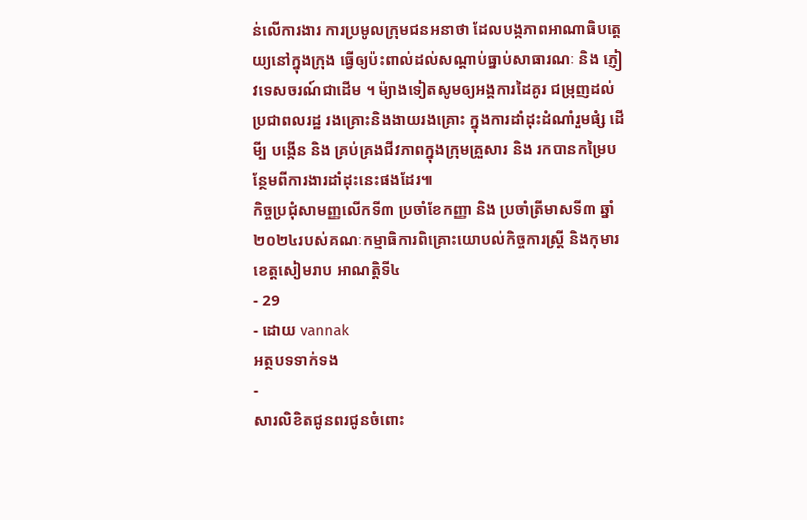ន់លើការងារ ការប្រមូលក្រុមជនអនាថា ដែលបង្កភាពអាណាធិបត្តេយ្យនៅក្នុងក្រុង ធ្វើឲ្យប៉ះពាល់ដល់សណ្តាប់ធ្នាប់សាធារណៈ និង ភ្ញៀវទេសចរណ៍ជាដើម ។ ម៉្យាងទៀតសូមឲ្យអង្គការដៃគូរ ជម្រុញដល់ប្រជាពលរដ្ឋ រងគ្រោះនិងងាយរងគ្រោះ ក្នុងការដាំដុះដំណាំរួមផំ្ស ដើមី្ប បង្កើន និង គ្រប់គ្រងជីវភាពក្នុងក្រុមគ្រួសារ និង រកបានកម្រៃបន្ថែមពីការងារដាំដុះនេះផងដែរ៕
កិច្ចប្រជុំសាមញ្ញលើកទី៣ ប្រចាំខែកញ្ញា និង ប្រចាំត្រីមាសទី៣ ឆ្នាំ២០២៤របស់គណៈកម្មាធិការពិគ្រោះយោបល់កិច្ចការស្ត្រី និងកុមារខេត្តសៀមរាប អាណត្តិទី៤
- 29
- ដោយ vannak
អត្ថបទទាក់ទង
-
សារលិខិតជូនពរជូនចំពោះ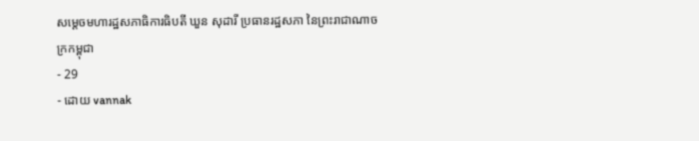សម្តេចមហារដ្ឋសភាធិការធិបតី ឃួន សុដារី ប្រធានរដ្ឋសភា នៃព្រះរាជាណាចក្រកម្ពុជា
- 29
- ដោយ vannak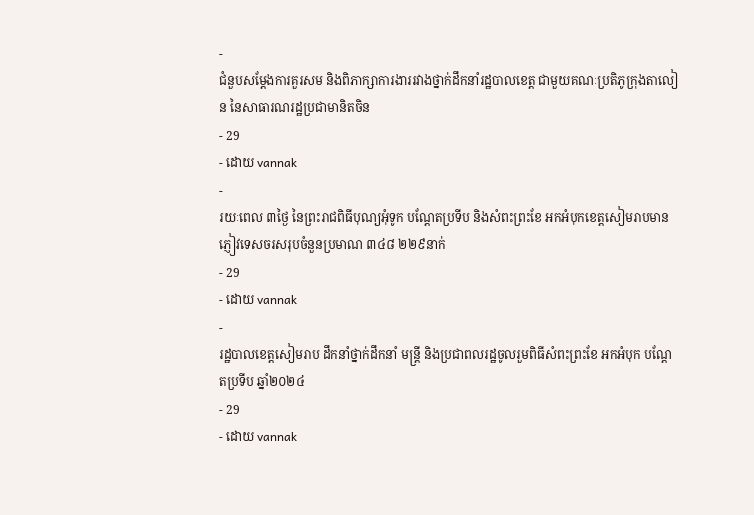-
ជំនួបសម្ដែងការគួរសម និងពិភាក្សាការងាររវាងថ្នាក់ដឹកនាំរដ្ឋបាលខេត្ត ជាមួយគណៈប្រតិភូក្រុងតាលៀន នៃសាធារណរដ្ឋប្រជាមានិតចិន
- 29
- ដោយ vannak
-
រយៈពេល ៣ថ្ងៃ នៃព្រះរាជពិធីបុណ្យអុំទូក បណ្តែតប្រទីប និងសំពះព្រះខែ អកអំបុកខេត្តសៀមរាបមានភ្ញៀវទេសចរសរុបចំនួនប្រមាណ ៣៤៨ ២២៩នាក់
- 29
- ដោយ vannak
-
រដ្ឋបាលខេត្តសៀមរាប ដឹកនាំថ្នាក់ដឹកនាំ មន្រ្តី និងប្រជាពលរដ្ឋចូលរួមពិធីសំពះព្រះខែ អកអំបុក បណ្ដែតប្រទីប ឆ្នាំ២០២៤
- 29
- ដោយ vannak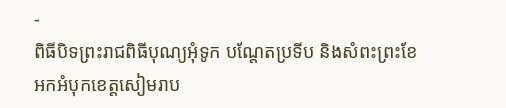-
ពិធីបិទព្រះរាជពិធីបុណ្យអុំទូក បណ្តែតប្រទីប និងសំពះព្រះខែ អកអំបុកខេត្តសៀមរាប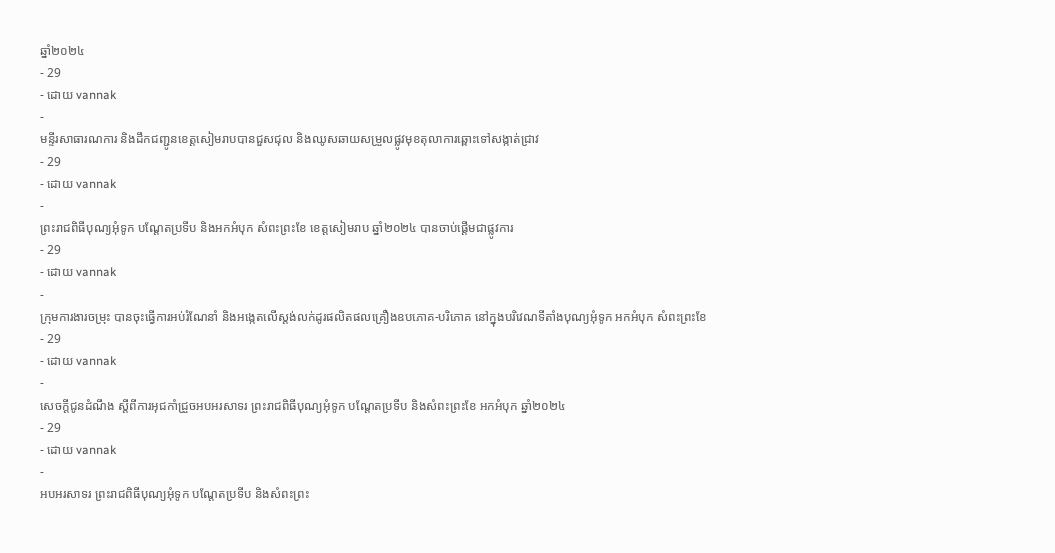ឆ្នាំ២០២៤
- 29
- ដោយ vannak
-
មន្ទីរសាធារណការ និងដឹកជញ្ជូនខេត្តសៀមរាបបានជួសជុល និងឈូសឆាយសម្រួលផ្លូវមុខតុលាការឆ្ពោះទៅសង្កាត់ជ្រាវ
- 29
- ដោយ vannak
-
ព្រះរាជពិធីបុណ្យអុំទូក បណ្តែតប្រទីប និងអកអំបុក សំពះព្រះខែ ខេត្តសៀមរាប ឆ្នាំ២០២៤ បានចាប់ផ្ដើមជាផ្លូវការ
- 29
- ដោយ vannak
-
ក្រុមការងារចម្រុះ បានចុះធ្វើការអប់រំណែនាំ និងអង្កេតលើស្តង់លក់ដូរផលិតផលគ្រឿងឧបភោគ-បរិភោគ នៅក្នុងបរិវេណទីតាំងបុណ្យអុំទូក អកអំបុក សំពះព្រះខែ
- 29
- ដោយ vannak
-
សេចក្តីជូនដំណឹង ស្តីពីការអុជកាំជ្រួចអបអរសាទរ ព្រះរាជពិធីបុណ្យអុំទូក បណ្តែតប្រទីប និងសំពះព្រះខែ អកអំបុក ឆ្នាំ២០២៤
- 29
- ដោយ vannak
-
អបអរសាទរ ព្រះរាជពិធីបុណ្យអុំទូក បណ្ដែតប្រទីប និងសំពះព្រះ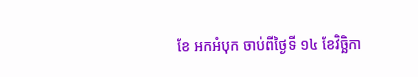ខែ អកអំបុក ចាប់ពីថ្ងៃទី ១៤ ខែវិច្ឆិកា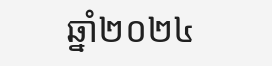ឆ្នាំ២០២៤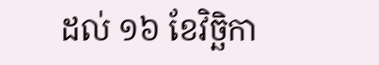ដល់ ១៦ ខែវិច្ឆិកា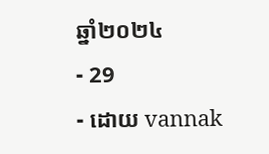ឆ្នាំ២០២៤
- 29
- ដោយ vannak